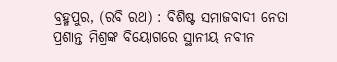ବ୍ରହ୍ମପୁର, (ରବି ରଥ) : ବିଶିଷ୍ଟ ସମାଜବାଦୀ ନେତା ପ୍ରଶାନ୍ତ ମିଶ୍ରଙ୍କ ବିୟୋଗରେ ସ୍ଥାନୀୟ ନବୀନ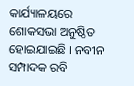କାର୍ଯ୍ୟାଳୟରେ ଶୋକସଭା ଅନୁଷ୍ଠିତ ହୋଇଯାଇଛି । ନବୀନ ସମ୍ପାଦକ ରବି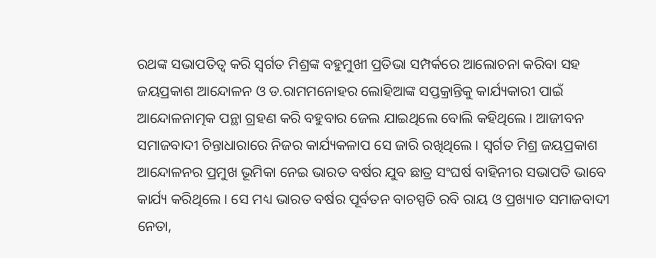ରଥଙ୍କ ସଭାପତିତ୍ୱ କରି ସ୍ୱର୍ଗତ ମିଶ୍ରଙ୍କ ବହୁମୁଖୀ ପ୍ରତିଭା ସମ୍ପର୍କରେ ଆଲୋଚନା କରିବା ସହ ଜୟପ୍ରକାଶ ଆନ୍ଦୋଳନ ଓ ଡ.ରାମମନୋହର ଲୋହିଆଙ୍କ ସପ୍ତକ୍ରାନ୍ତିକୁ କାର୍ଯ୍ୟକାରୀ ପାଇଁ ଆନ୍ଦୋଳନାତ୍ମକ ପନ୍ଥା ଗ୍ରହଣ କରି ବହୁବାର ଜେଲ ଯାଇଥିଲେ ବୋଲି କହିଥିଲେ । ଆଜୀବନ ସମାଜବାଦୀ ଚିନ୍ତାଧାରାରେ ନିଜର କାର୍ଯ୍ୟକଳାପ ସେ ଜାରି ରଖିଥିଲେ । ସ୍ୱର୍ଗତ ମିଶ୍ର ଜୟପ୍ରକାଶ ଆନ୍ଦୋଳନର ପ୍ରମୁଖ ଭୂମିକା ନେଇ ଭାରତ ବର୍ଷର ଯୁବ ଛାତ୍ର ସଂଘର୍ଷ ବାହିନୀର ସଭାପତି ଭାବେ କାର୍ଯ୍ୟ କରିଥିଲେ । ସେ ମଧ୍ୟ ଭାରତ ବର୍ଷର ପୂର୍ବତନ ବାଚସ୍ପତି ରବି ରାୟ ଓ ପ୍ରଖ୍ୟାତ ସମାଜବାଦୀ ନେତା,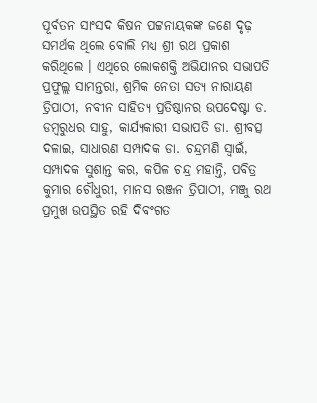ପୂର୍ବତନ ସାଂସଦ କିଷନ ପଟ୍ଟନାୟକଙ୍କ ଜଣେ ଦୃଢ଼ ସମର୍ଥକ ଥିଲେ ବୋଲି ମଧ୍ୟ ଶ୍ରୀ ରଥ ପ୍ରକାଶ କରିଥିଲେ । ଏଥିରେ ଲୋକଶକ୍ତି ଅଭିଯାନର ସଭାପତି ପ୍ରଫୁଲ୍ଲ ସାମନ୍ତରା, ଶ୍ରମିକ ନେତା ସତ୍ୟ ନାରାୟଣ ତ୍ରିପାଠୀ, ନବୀନ ସାହିତ୍ୟ ପ୍ରତିଷ୍ଠାନର ଉପଦେଷ୍ଟା ଡ. ଡମ୍ବରୁଧର ସାହୁ, କାର୍ଯ୍ୟକାରୀ ସଭାପତି ଡା. ଶ୍ରୀବତ୍ସ ଦଳାଇ, ସାଧାରଣ ସମ୍ପାଦକ ଡା. ଚନ୍ଦ୍ରମଣି ସ୍ୱାଇଁ, ସମ୍ପାଦକ ସୁଶାନ୍ତ କର, କପିଳ ଚନ୍ଦ୍ର ମହାନ୍ତି, ପବିତ୍ର କୁମାର ଚୌଧୁରୀ, ମାନସ ରଞ୍ଜନ ତ୍ରିପାଠୀ, ମଞ୍ଜୁ ରଥ ପ୍ରମୁଖ ଉପସ୍ଥିତ ରହି ଦିବଂଗତ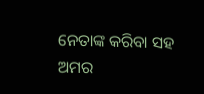ନେତାଙ୍କ କରିବା ସହ ଅମର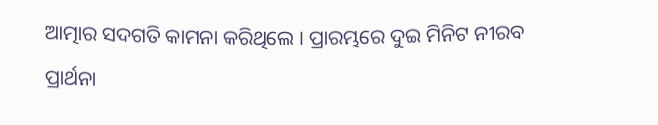ଆତ୍ମାର ସଦଗତି କାମନା କରିଥିଲେ । ପ୍ରାରମ୍ଭରେ ଦୁଇ ମିନିଟ ନୀରବ ପ୍ରାର୍ଥନା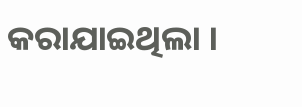କରାଯାଇଥିଲା ।